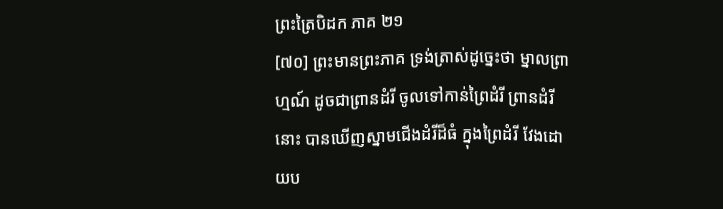ព្រះត្រៃបិដក ភាគ ២១
[៧០] ព្រះមានព្រះភាគ ទ្រង់ត្រាស់ដូច្នេះថា ម្នាលព្រាហ្មណ៍ ដូចជាព្រានដំរី ចូលទៅកាន់ព្រៃដំរី ព្រានដំរីនោះ បានឃើញស្នាមជើងដំរីដ៏ធំ ក្នុងព្រៃដំរី វែងដោយប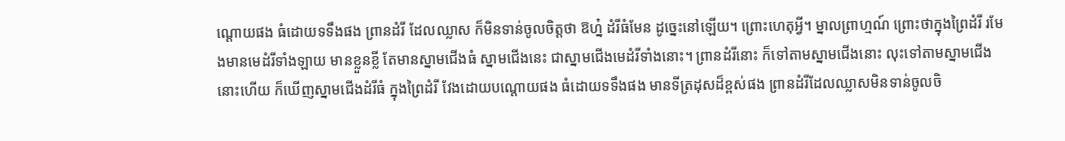ណ្តោយផង ធំដោយទទឹងផង ព្រានដំរី ដែលឈ្លាស ក៏មិនទាន់ចូលចិត្តថា ឱហ្ន៎ ដំរីធំមែន ដូច្នេះនៅឡើយ។ ព្រោះហេតុអ្វី។ ម្នាលព្រាហ្មណ៍ ព្រោះថាក្នុងព្រៃដំរី រមែងមានមេដំរីទាំងឡាយ មានខ្លួនខ្លី តែមានស្នាមជើងធំ ស្នាមជើងនេះ ជាស្នាមជើងមេដំរីទាំងនោះ។ ព្រានដំរីនោះ ក៏ទៅតាមស្នាមជើងនោះ លុះទៅតាមស្នាមជើងនោះហើយ ក៏ឃើញស្នាមជើងដំរីធំ ក្នុងព្រៃដំរី វែងដោយបណ្តោយផង ធំដោយទទឹងផង មានទីត្រដុសដ៏ខ្ពស់ផង ព្រានដំរីដែលឈ្លាសមិនទាន់ចូលចិ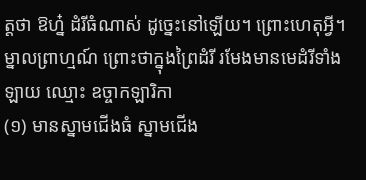ត្តថា ឱហ្ន៎ ដំរីធំណាស់ ដូច្នេះនៅឡើយ។ ព្រោះហេតុអ្វី។ ម្នាលព្រាហ្មណ៍ ព្រោះថាក្នុងព្រៃដំរី រមែងមានមេដំរីទាំងឡាយ ឈ្មោះ ឧច្ចាកឡារិកា
(១) មានស្នាមជើងធំ ស្នាមជើង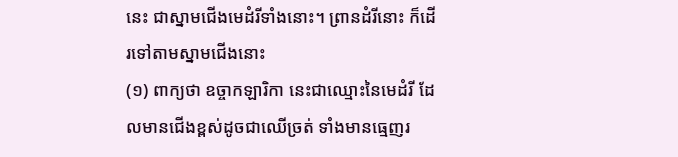នេះ ជាស្នាមជើងមេដំរីទាំងនោះ។ ព្រានដំរីនោះ ក៏ដើរទៅតាមស្នាមជើងនោះ
(១) ពាក្យថា ឧច្ចាកឡារិកា នេះជាឈ្មោះនៃមេដំរី ដែលមានជើងខ្ពស់ដូចជាឈើច្រត់ ទាំងមានធ្មេញរ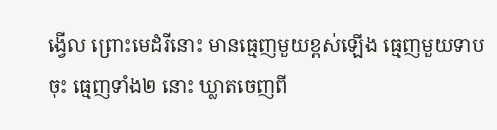ង្វើល ព្រោះមេដំរីនោះ មានធ្មេញមួយខ្ពស់ឡើង ធ្មេញមួយទាបចុះ ធ្មេញទាំង២ នោះ ឃ្លាតចេញពី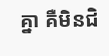គ្នា គឺមិនជិ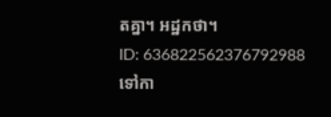តគ្នា។ អដ្ឋកថា។
ID: 636822562376792988
ទៅកា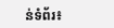ន់ទំព័រ៖